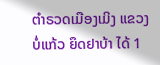ຕໍາຣວດເມືອງເມິງ ແຂວງບໍ່ແກ້ວ ຍຶດຢາບ້າ ໄດ້ 1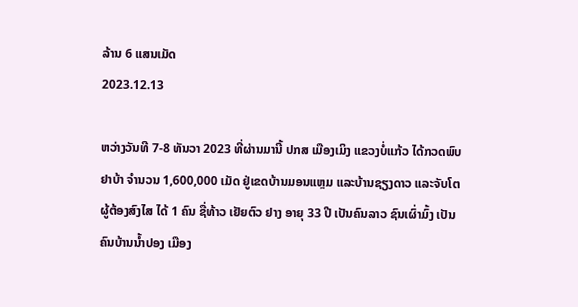ລ້ານ 6 ແສນເມັດ
2023.12.13

ຫວ່າງວັນທີ 7-8 ທັນວາ 2023 ທີ່ຜ່ານມານີ້ ປກສ ເມືອງເມິງ ແຂວງບໍ່ແກ້ວ ໄດ້ກວດພົບຢາບ້າ ຈໍານວນ 1,600,000 ເມັດ ຢູ່ເຂດບ້ານມອນແຫຼມ ແລະບ້ານຊຽງດາວ ແລະຈັບໂຕຜູ້ຕ້ອງສົງໄສ ໄດ້ 1 ຄົນ ຊື່ທ້າວ ເຢັຍຕົວ ຢາງ ອາຍຸ 33 ປີ ເປັນຄົນລາວ ຊົນເຜົ່າມົ້ງ ເປັນຄົນບ້ານນໍ້າປອງ ເມືອງ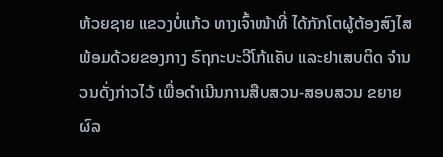ຫ້ວຍຊາຍ ແຂວງບໍ່ແກ້ວ ທາງເຈົ້າໜ້າທີ່ ໄດ້ກັກໂຕຜູ້ຕ້ອງສົງໄສ ພ້ອມດ້ວຍຂອງກາງ ຣົຖກະບະວີໂກ້ແຄັບ ແລະຢາເສບຕິດ ຈໍານວນດັ່ງກ່າວໄວ້ ເພື່ອດໍາເນີນການສືບສວນ-ສອບສວນ ຂຍາຍຜົລ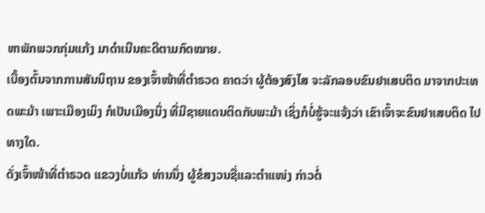ຫາພັກພວກກຸ່ມແກ້ງ ມາດໍາເນີນຄະດີຕາມກົດໝາຍ.
ເບື້ອງຕົ້ນຈາກການສັນນິຖານ ຂອງເຈົ້າໜ້າທີ່ຕໍາຣວດ ຄາດວ່າ ຜູ້ຕ້ອງສົງໄສ ຈະລັກລອບຂົນຢາເສບຕິດ ມາຈາກປະເທດພະມ້າ ເພາະເມືອງເມິງ ກໍເປັນເມືອງນຶ່ງ ທີ່ມີຊາຍແດນຕິດກັບພະມ້າ ເຊິ່ງກໍບໍ່ຮູ້ຈະແຈ້ງວ່າ ເຂົາເຈົ້າຈະຂົນຢາເສບຕິດ ໄປທາງໃດ.
ດັ່ງເຈົ້າໜ້າທີ່ຕໍາຣວດ ແຂວງບໍ່ແກ້ວ ທ່ານນຶ່ງ ຜູ້ຂໍສງວນຊື່ແລະຕໍາແໜ່ງ ກ່າວຕໍ່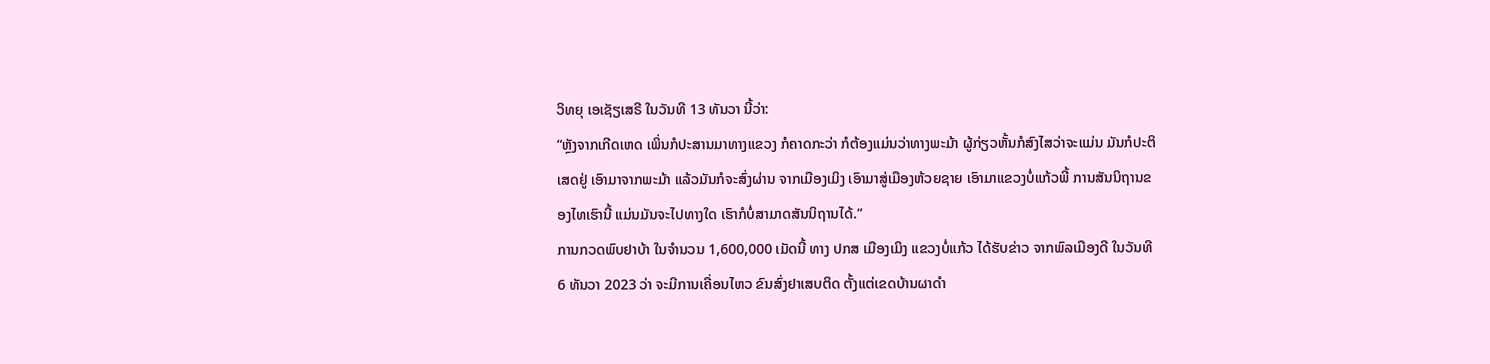ວິທຍຸ ເອເຊັຽເສຣີ ໃນວັນທີ 13 ທັນວາ ນີ້ວ່າ:
“ຫຼັງຈາກເກີດເຫດ ເພິ່ນກໍປະສານມາທາງແຂວງ ກໍຄາດກະວ່າ ກໍຕ້ອງແມ່ນວ່າທາງພະມ້າ ຜູ້ກ່ຽວຫັ້ນກໍສົງໄສວ່າຈະແມ່ນ ມັນກໍປະຕິເສດຢູ່ ເອົາມາຈາກພະມ້າ ແລ້ວມັນກໍຈະສົ່ງຜ່ານ ຈາກເມືອງເມິງ ເອົາມາສູ່ເມືອງຫ້ວຍຊາຍ ເອົາມາແຂວງບໍ່ແກ້ວພີ້ ການສັນນິຖານຂອງໄທເຮົານີ້ ແມ່ນມັນຈະໄປທາງໃດ ເຮົາກໍບໍ່ສາມາດສັນນິຖານໄດ້.”
ການກວດພົບຢາບ້າ ໃນຈໍານວນ 1,600,000 ເມັດນີ້ ທາງ ປກສ ເມືອງເມິງ ແຂວງບໍ່ແກ້ວ ໄດ້ຮັບຂ່າວ ຈາກພົລເມືອງດີ ໃນວັນທີ 6 ທັນວາ 2023 ວ່າ ຈະມີການເຄື່ອນໄຫວ ຂົນສົ່ງຢາເສບຕິດ ຕັ້ງແຕ່ເຂດບ້ານຜາດໍາ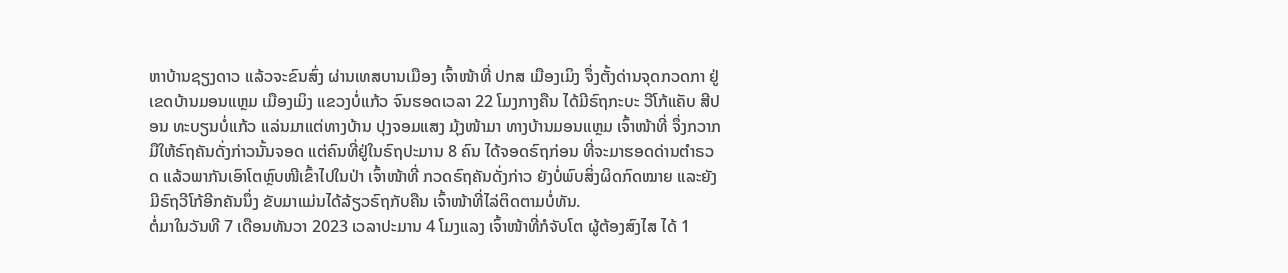ຫາບ້ານຊຽງດາວ ແລ້ວຈະຂົນສົ່ງ ຜ່ານເທສບານເມືອງ ເຈົ້າໜ້າທີ່ ປກສ ເມືອງເມິງ ຈຶ່ງຕັ້ງດ່ານຈຸດກວດກາ ຢູ່ເຂດບ້ານມອນແຫຼມ ເມືອງເມິງ ແຂວງບໍ່ແກ້ວ ຈົນຮອດເວລາ 22 ໂມງກາງຄືນ ໄດ້ມີຣົຖກະບະ ວີໂກ້ແຄັບ ສີປອນ ທະບຽນບໍ່ແກ້ວ ແລ່ນມາແຕ່ທາງບ້ານ ປຸງຈອມແສງ ມຸ້ງໜ້າມາ ທາງບ້ານມອນແຫຼມ ເຈົ້າໜ້າທີ່ ຈຶ່ງກວາກມືໃຫ້ຣົຖຄັນດັ່ງກ່າວນັ້ນຈອດ ແຕ່ຄົນທີ່ຢູ່ໃນຣົຖປະມານ 8 ຄົນ ໄດ້ຈອດຣົຖກ່ອນ ທີ່ຈະມາຮອດດ່ານຕໍາຣວດ ແລ້ວພາກັນເອົາໂຕຫຼົບໜີເຂົ້າໄປໃນປ່າ ເຈົ້າໜ້າທີ່ ກວດຣົຖຄັນດັ່ງກ່າວ ຍັງບໍ່ພົບສິ່ງຜິດກົດໝາຍ ແລະຍັງມີຣົຖວີໂກ້ອີກຄັນນຶ່ງ ຂັບມາແມ່ນໄດ້ລ້ຽວຣົຖກັບຄືນ ເຈົ້າໜ້າທີ່ໄລ່ຕິດຕາມບໍ່ທັນ.
ຕໍ່ມາໃນວັນທີ 7 ເດືອນທັນວາ 2023 ເວລາປະມານ 4 ໂມງແລງ ເຈົ້າໜ້າທີ່ກໍຈັບໂຕ ຜູ້ຕ້ອງສົງໄສ ໄດ້ 1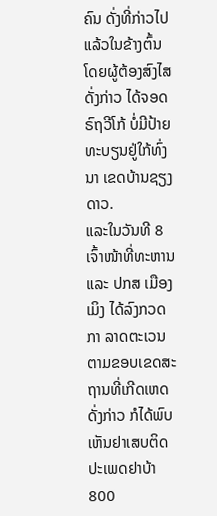ຄົນ ດັ່ງທີ່ກ່າວໄປແລ້ວໃນຂ້າງຕົ້ນ ໂດຍຜູ້ຕ້ອງສົງໄສດັ່ງກ່າວ ໄດ້ຈອດຣົຖວີໂກ້ ບໍ່ມີປ້າຍທະບຽນຢູ່ໃກ້ທົ່ງນາ ເຂດບ້ານຊຽງດາວ.
ແລະໃນວັນທີ 8 ເຈົ້າໜ້າທີ່ທະຫານ ແລະ ປກສ ເມືອງເມິງ ໄດ້ລົງກວດກາ ລາດຕະເວນ ຕາມຂອບເຂດສະຖານທີ່ເກີດເຫດດັ່ງກ່າວ ກໍໄດ້ພົບເຫັນຢາເສບຕິດ ປະເພດຢາບ້າ 800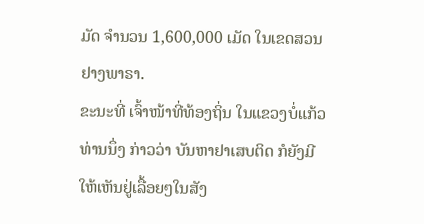ມັດ ຈໍານວນ 1,600,000 ເມັດ ໃນເຂດສວນຢາງພາຣາ.
ຂະນະທີ່ ເຈົ້າໜ້າທີ່ທ້ອງຖິ່ນ ໃນແຂວງບໍ່ແກ້ວ ທ່ານນຶ່ງ ກ່າວວ່າ ບັນຫາຢາເສບຕິດ ກໍຍັງມີ ໃຫ້ເຫັນຢູ່ເລື້ອຍໆໃນສັງ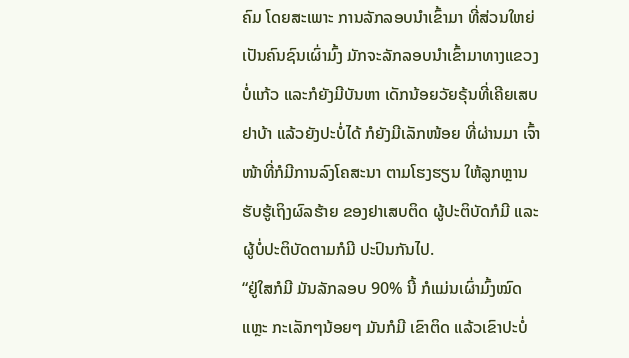ຄົມ ໂດຍສະເພາະ ການລັກລອບນໍາເຂົ້າມາ ທີ່ສ່ວນໃຫຍ່ເປັນຄົນຊົນເຜົ່າມົ້ງ ມັກຈະລັກລອບນໍາເຂົ້າມາທາງແຂວງບໍ່ແກ້ວ ແລະກໍຍັງມີບັນຫາ ເດັກນ້ອຍວັຍຣຸ້ນທີ່ເຄີຍເສບຢາບ້າ ແລ້ວຍັງປະບໍ່ໄດ້ ກໍຍັງມີເລັກໜ້ອຍ ທີ່ຜ່ານມາ ເຈົ້າໜ້າທີ່ກໍມີການລົງໂຄສະນາ ຕາມໂຮງຮຽນ ໃຫ້ລູກຫຼານຮັບຮູ້ເຖິງຜົລຮ້າຍ ຂອງຢາເສບຕິດ ຜູ້ປະຕິບັດກໍມີ ແລະຜູ້ບໍ່ປະຕິບັດຕາມກໍມີ ປະປົນກັນໄປ.
“ຢູ່ໃສກໍມີ ມັນລັກລອບ 90% ນີ້ ກໍແມ່ນເຜົ່າມົ້ງໝົດແຫຼະ ກະເລັກໆນ້ອຍໆ ມັນກໍມີ ເຂົາຕິດ ແລ້ວເຂົາປະບໍ່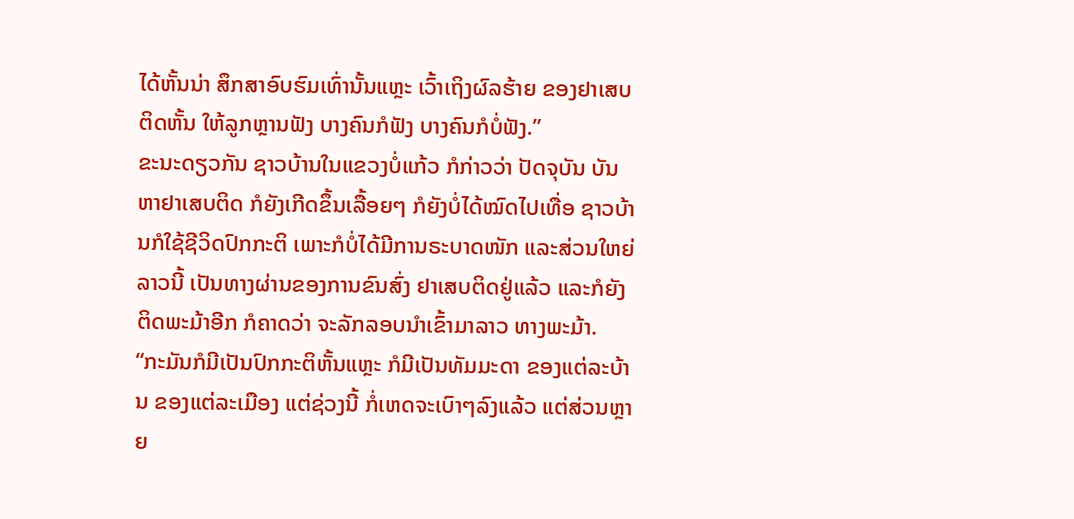ໄດ້ຫັ້ນນ່າ ສຶກສາອົບຮົມເທົ່ານັ້ນແຫຼະ ເວົ້າເຖິງຜົລຮ້າຍ ຂອງຢາເສບຕິດຫັ້ນ ໃຫ້ລູກຫຼານຟັງ ບາງຄົນກໍຟັງ ບາງຄົນກໍບໍ່ຟັງ.”
ຂະນະດຽວກັນ ຊາວບ້ານໃນແຂວງບໍ່ແກ້ວ ກໍກ່າວວ່າ ປັດຈຸບັນ ບັນຫາຢາເສບຕິດ ກໍຍັງເກີດຂຶ້ນເລື້ອຍໆ ກໍຍັງບໍ່ໄດ້ໝົດໄປເທື່ອ ຊາວບ້ານກໍໃຊ້ຊີວິດປົກກະຕິ ເພາະກໍບໍ່ໄດ້ມີການຣະບາດໜັກ ແລະສ່ວນໃຫຍ່ ລາວນີ້ ເປັນທາງຜ່ານຂອງການຂົນສົ່ງ ຢາເສບຕິດຢູ່ແລ້ວ ແລະກໍຍັງຕິດພະມ້າອີກ ກໍຄາດວ່າ ຈະລັກລອບນໍາເຂົ້າມາລາວ ທາງພະມ້າ.
“ກະມັນກໍມີເປັນປົກກະຕິຫັ້ນແຫຼະ ກໍມີເປັນທັມມະດາ ຂອງແຕ່ລະບ້ານ ຂອງແຕ່ລະເມືອງ ແຕ່ຊ່ວງນີ້ ກໍ່ເຫດຈະເບົາໆລົງແລ້ວ ແຕ່ສ່ວນຫຼາຍ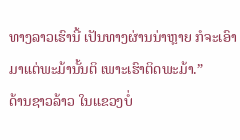ທາງລາວເຮົານີ້ ເປັນທາງຜ່ານນ່າຫຼາຍ ກໍຈະເອົາມາແຕ່ພະມ້ານັ້ນຕິ ເພາະເຮົາຕິດພະມ້າ.”
ດ້ານຊາວລ້າວ ໃນແຂວງບໍ່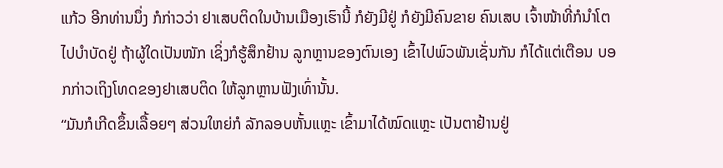ແກ້ວ ອີກທ່ານນຶ່ງ ກໍກ່າວວ່າ ຢາເສບຕິດໃນບ້ານເມືອງເຮົານີ້ ກໍຍັງມີຢູ່ ກໍຍັງມີຄົນຂາຍ ຄົນເສບ ເຈົ້າໜ້າທີ່ກໍນໍາໂຕໄປບໍາບັດຢູ່ ຖ້າຜູ້ໃດເປັນໜັກ ເຊິ່ງກໍຮູ້ສຶກຢ້ານ ລູກຫຼານຂອງຕົນເອງ ເຂົ້າໄປພົວພັນເຊັ່ນກັນ ກໍໄດ້ແຕ່ເຕືອນ ບອກກ່າວເຖິງໂທດຂອງຢາເສບຕິດ ໃຫ້ລູກຫຼານຟັງເທົ່ານັ້ນ.
“ມັນກໍເກີດຂຶ້ນເລື້ອຍໆ ສ່ວນໃຫຍ່ກໍ ລັກລອບຫັ້ນແຫຼະ ເຂົ້າມາໄດ້ໝົດແຫຼະ ເປັນຕາຢ້ານຢູ່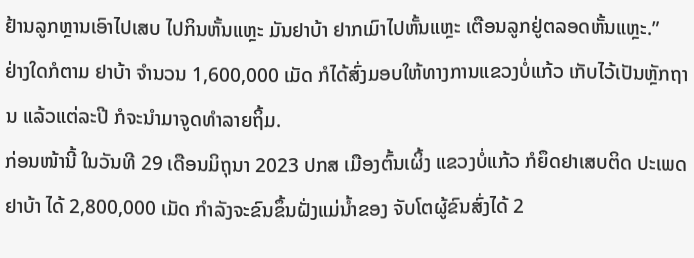ຢ້ານລູກຫຼານເອົາໄປເສບ ໄປກິນຫັ້ນແຫຼະ ມັນຢາບ້າ ຢາກເມົາໄປຫັ້ນແຫຼະ ເຕືອນລູກຢູ່ຕລອດຫັ້ນແຫຼະ.”
ຢ່າງໃດກໍຕາມ ຢາບ້າ ຈໍານວນ 1,600,000 ເມັດ ກໍໄດ້ສົ່ງມອບໃຫ້ທາງການແຂວງບໍ່ແກ້ວ ເກັບໄວ້ເປັນຫຼັກຖານ ແລ້ວແຕ່ລະປີ ກໍຈະນໍາມາຈູດທໍາລາຍຖິ້ມ.
ກ່ອນໜ້ານີ້ ໃນວັນທີ 29 ເດືອນມິຖຸນາ 2023 ປກສ ເມືອງຕົ້ນເຜິ້ງ ແຂວງບໍ່ແກ້ວ ກໍຍຶດຢາເສບຕິດ ປະເພດຢາບ້າ ໄດ້ 2,800,000 ເມັດ ກໍາລັງຈະຂົນຂຶ້ນຝັ່ງແມ່ນໍ້າຂອງ ຈັບໂຕຜູ້ຂົນສົ່ງໄດ້ 2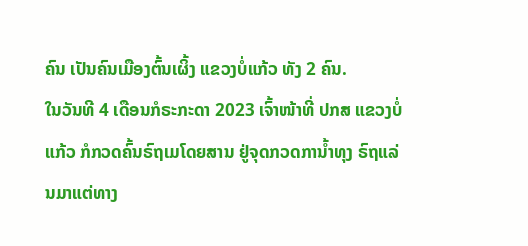ຄົນ ເປັນຄົນເມືອງຕົ້ນເຜິ້ງ ແຂວງບໍ່ແກ້ວ ທັງ 2 ຄົນ.
ໃນວັນທີ 4 ເດືອນກໍຣະກະດາ 2023 ເຈົ້າໜ້າທີ່ ປກສ ແຂວງບໍ່ແກ້ວ ກໍກວດຄົ້ນຣົຖເມໂດຍສານ ຢູ່ຈຸດກວດການໍ້າທຸງ ຣົຖແລ່ນມາແຕ່ທາງ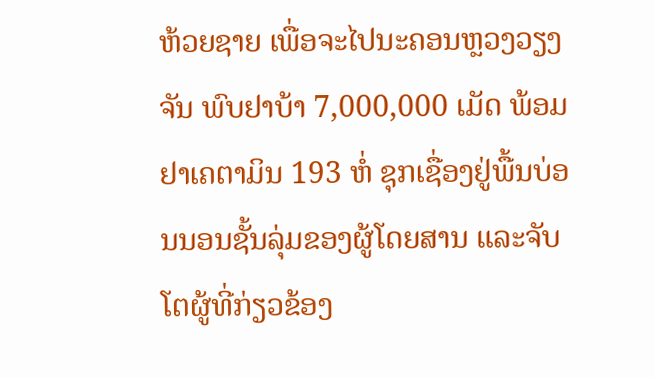ຫ້ວຍຊາຍ ເພື່ອຈະໄປນະຄອນຫຼວງວຽງຈັນ ພົບຢາບ້າ 7,000,000 ເມັດ ພ້ອມຢາເຄຕາມິນ 193 ຫໍ່ ຊຸກເຊື່ອງຢູ່ພື້ນບ່ອນນອນຊັ້ນລຸ່ມຂອງຜູ້ໂດຍສານ ແລະຈັບໂຕຜູ້ທີ່ກ່ຽວຂ້ອງ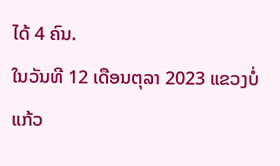ໄດ້ 4 ຄົນ.
ໃນວັນທີ 12 ເດືອນຕຸລາ 2023 ແຂວງບໍ່ແກ້ວ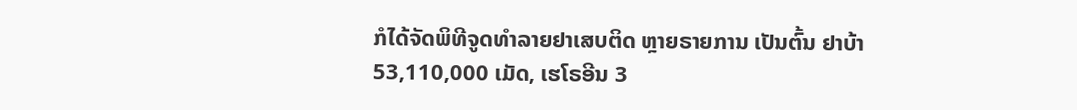ກໍໄດ້ຈັດພິທີຈູດທໍາລາຍຢາເສບຕິດ ຫຼາຍຣາຍການ ເປັນຕົ້ນ ຢາບ້າ 53,110,000 ເມັດ, ເຮໂຣອີນ 3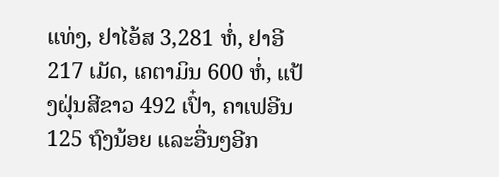ແທ່ງ, ຢາໄອ້ສ 3,281 ຫໍ່, ຢາອີ 217 ເມັດ, ເຄຕາມິນ 600 ຫໍ່, ແປ້ງຝຸ່ນສີຂາວ 492 ເປົ໋າ, ຄາເຟອີນ 125 ຖົງນ້ອຍ ແລະອື່ນໆອີກ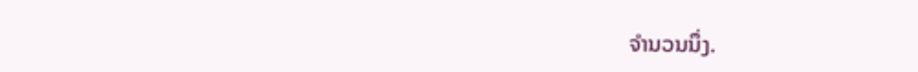ຈໍານວນນຶ່ງ.